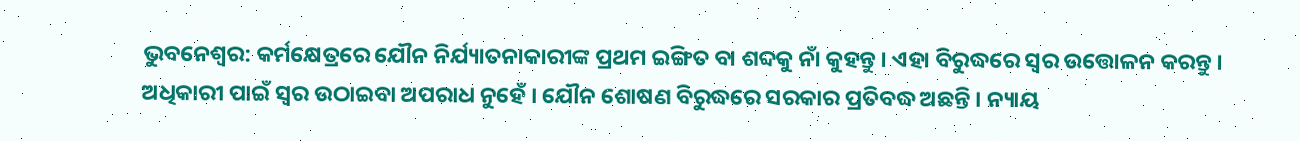ଭୁବନେଶ୍ୱର: କର୍ମକ୍ଷେତ୍ରରେ ଯୌନ ନିର୍ଯ୍ୟାତନାକାରୀଙ୍କ ପ୍ରଥମ ଇଙ୍ଗିତ ବା ଶବ୍ଦକୁ ନାଁ କୁହନ୍ତୁ । ଏହା ବିରୁଦ୍ଧରେ ସ୍ୱର ଉତ୍ତୋଳନ କରନ୍ତୁ । ଅଧିକାରୀ ପାଇଁ ସ୍ୱର ଉଠାଇବା ଅପରାଧ ନୁହେଁ । ଯୌନ ଶୋଷଣ ବିରୁଦ୍ଧରେ ସରକାର ପ୍ରତିବଦ୍ଧ ଅଛନ୍ତି । ନ୍ୟାୟ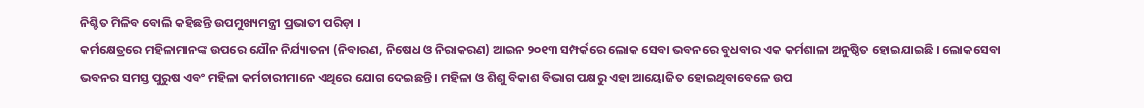ନିଶ୍ଚିତ ମିଳିବ ବୋଲି କହିଛନ୍ତି ଉପମୁଖ୍ୟମନ୍ତ୍ରୀ ପ୍ରଭାତୀ ପରିଡ଼ା ।
କର୍ମକ୍ଷେତ୍ରରେ ମହିଳାମାନଙ୍କ ଉପରେ ଯୌନ ନିର୍ଯ୍ୟାତନା (ନିବାରଣ, ନିଷେଧ ଓ ନିରାକରଣ) ଆଇନ ୨୦୧୩ ସମ୍ପର୍କରେ ଲୋକ ସେବା ଭବନରେ ବୁଧବାର ଏକ କର୍ମଶାଳା ଅନୁଷ୍ଠିତ ହୋଇଯାଇଛି । ଲୋକସେବା ଭବନର ସମସ୍ତ ପୁରୁଷ ଏବଂ ମହିଳା କର୍ମଚାରୀମାନେ ଏଥିରେ ଯୋଗ ଦେଇଛନ୍ତି । ମହିଳା ଓ ଶିଶୁ ବିକାଶ ବିଭାଗ ପକ୍ଷରୁ ଏହା ଆୟୋଜିତ ହୋଇଥିବାବେଳେ ଉପ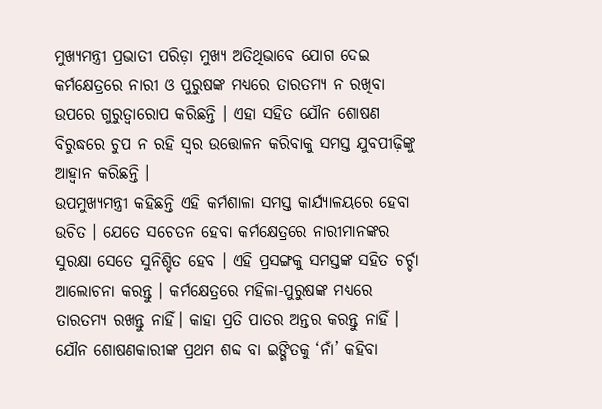ମୁଖ୍ୟମନ୍ତ୍ରୀ ପ୍ରଭାତୀ ପରିଡ଼ା ମୁଖ୍ୟ ଅତିଥିଭାବେ ଯୋଗ ଦେଇ କର୍ମକ୍ଷେତ୍ରରେ ନାରୀ ଓ ପୁରୁଷଙ୍କ ମଧ୍ୟରେ ତାରତମ୍ୟ ନ ରଖିବା ଉପରେ ଗୁରୁତ୍ୱାରୋପ କରିଛନ୍ତି । ଏହା ସହିତ ଯୌନ ଶୋଷଣ ବିରୁଦ୍ଧରେ ଚୁପ ନ ରହି ସ୍ୱର ଉତ୍ତୋଳନ କରିବାକୁ ସମସ୍ତ ଯୁବପୀଢ଼ିଙ୍କୁ ଆହ୍ୱାନ କରିଛନ୍ତି ।
ଉପମୁଖ୍ୟମନ୍ତ୍ରୀ କହିଛନ୍ତି ଏହି କର୍ମଶାଳା ସମସ୍ତ କାର୍ଯ୍ୟାଳୟରେ ହେବା ଉଚିତ । ଯେତେ ସଚେତନ ହେବା କର୍ମକ୍ଷେତ୍ରରେ ନାରୀମାନଙ୍କର ସୁରକ୍ଷା ସେତେ ସୁନିଶ୍ଚିତ ହେବ । ଏହି ପ୍ରସଙ୍ଗକୁ ସମସ୍ତଙ୍କ ସହିତ ଚର୍ଚ୍ଚା ଆଲୋଚନା କରନ୍ତୁ । କର୍ମକ୍ଷେତ୍ରରେ ମହିଳା-ପୁରୁଷଙ୍କ ମଧ୍ୟରେ ତାରତମ୍ୟ ରଖନ୍ତୁ ନାହିଁ। କାହା ପ୍ରତି ପାତର ଅନ୍ତର କରନ୍ତୁ ନାହିଁ । ଯୌନ ଶୋଷଣକାରୀଙ୍କ ପ୍ରଥମ ଶବ୍ଦ ବା ଇଙ୍ଗିତକୁ ‘ନାଁ’ କହିବା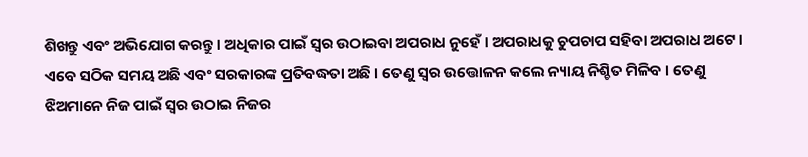ଶିଖନ୍ତୁ ଏବଂ ଅଭିଯୋଗ କରନ୍ତୁ । ଅଧିକାର ପାଇଁ ସ୍ୱର ଉଠାଇବା ଅପରାଧ ନୁହେଁ । ଅପରାଧକୁ ଚୁପଚାପ ସହିବା ଅପରାଧ ଅଟେ । ଏବେ ସଠିକ ସମୟ ଅଛି ଏବଂ ସରକାରଙ୍କ ପ୍ରତିବଦ୍ଧତା ଅଛି । ତେଣୁ ସ୍ୱର ଉତ୍ତୋଳନ କଲେ ନ୍ୟାୟ ନିଶ୍ଚିତ ମିଳିବ । ତେଣୁ ଝିଅମାନେ ନିଜ ପାଇଁ ସ୍ୱର ଉଠାଇ ନିଜର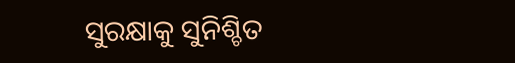ସୁରକ୍ଷାକୁ ସୁନିଶ୍ଚିତ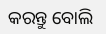କରନ୍ତୁ ବୋଲି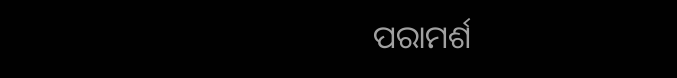ପରାମର୍ଶ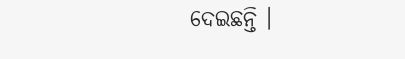ଦେଇଛନ୍ତି ।